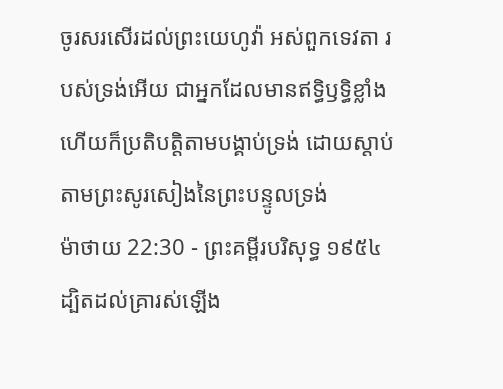ចូរសរសើរដល់ព្រះយេហូវ៉ា អស់ពួកទេវតា របស់ទ្រង់អើយ ជាអ្នកដែលមានឥទ្ធិឫទ្ធិខ្លាំង ហើយក៏ប្រតិបត្តិតាមបង្គាប់ទ្រង់ ដោយស្តាប់តាមព្រះសូរសៀងនៃព្រះបន្ទូលទ្រង់
ម៉ាថាយ 22:30 - ព្រះគម្ពីរបរិសុទ្ធ ១៩៥៤ ដ្បិតដល់គ្រារស់ឡើង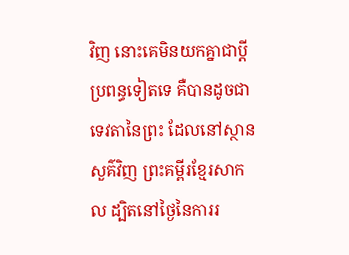វិញ នោះគេមិនយកគ្នាជាប្ដីប្រពន្ធទៀតទេ គឺបានដូចជាទេវតានៃព្រះ ដែលនៅស្ថានសួគ៌វិញ ព្រះគម្ពីរខ្មែរសាកល ដ្បិតនៅថ្ងៃនៃការរ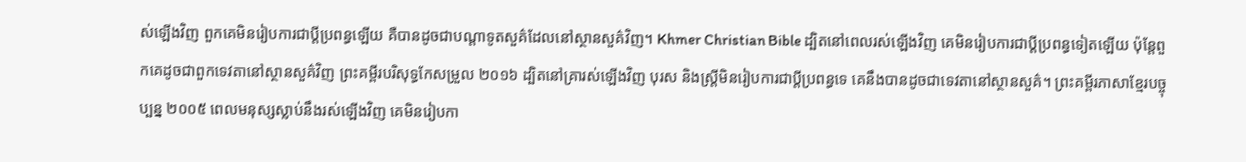ស់ឡើងវិញ ពួកគេមិនរៀបការជាប្ដីប្រពន្ធឡើយ គឺបានដូចជាបណ្ដាទូតសួគ៌ដែលនៅស្ថានសួគ៌វិញ។ Khmer Christian Bible ដ្បិតនៅពេលរស់ឡើងវិញ គេមិនរៀបការជាប្ដីប្រពន្ធទៀតឡើយ ប៉ុន្ដែពួកគេដូចជាពួកទេវតានៅស្ថានសួគ៌វិញ ព្រះគម្ពីរបរិសុទ្ធកែសម្រួល ២០១៦ ដ្បិតនៅគ្រារស់ឡើងវិញ បុរស និងស្ត្រីមិនរៀបការជាប្តីប្រពន្ធទេ គេនឹងបានដូចជាទេវតានៅស្ថានសួគ៌។ ព្រះគម្ពីរភាសាខ្មែរបច្ចុប្បន្ន ២០០៥ ពេលមនុស្សស្លាប់នឹងរស់ឡើងវិញ គេមិនរៀបកា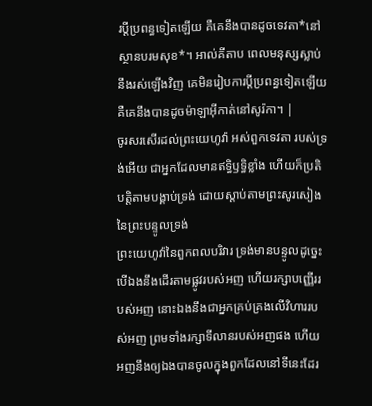រប្ដីប្រពន្ធទៀតឡើយ គឺគេនឹងបានដូចទេវតា*នៅស្ថានបរមសុខ*។ អាល់គីតាប ពេលមនុស្សស្លាប់នឹងរស់ឡើងវិញ គេមិនរៀបការប្ដីប្រពន្ធទៀតឡើយ គឺគេនឹងបានដូចម៉ាឡាអ៊ីកាត់នៅសូរ៉កា។ |
ចូរសរសើរដល់ព្រះយេហូវ៉ា អស់ពួកទេវតា របស់ទ្រង់អើយ ជាអ្នកដែលមានឥទ្ធិឫទ្ធិខ្លាំង ហើយក៏ប្រតិបត្តិតាមបង្គាប់ទ្រង់ ដោយស្តាប់តាមព្រះសូរសៀងនៃព្រះបន្ទូលទ្រង់
ព្រះយេហូវ៉ានៃពួកពលបរិវារ ទ្រង់មានបន្ទូលដូច្នេះ បើឯងនឹងដើរតាមផ្លូវរបស់អញ ហើយរក្សាបញ្ញើររបស់អញ នោះឯងនឹងជាអ្នកគ្រប់គ្រងលើវិហាររបស់អញ ព្រមទាំងរក្សាទីលានរបស់អញផង ហើយអញនឹងឲ្យឯងបានចូលក្នុងពួកដែលនៅទីនេះដែរ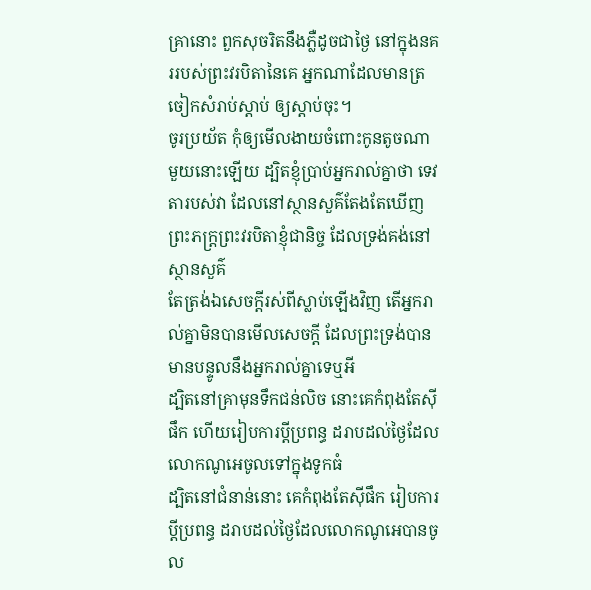គ្រានោះ ពួកសុចរិតនឹងភ្លឺដូចជាថ្ងៃ នៅក្នុងនគររបស់ព្រះវរបិតានៃគេ អ្នកណាដែលមានត្រចៀកសំរាប់ស្តាប់ ឲ្យស្តាប់ចុះ។
ចូរប្រយ័ត កុំឲ្យមើលងាយចំពោះកូនតូចណាមួយនោះឡើយ ដ្បិតខ្ញុំប្រាប់អ្នករាល់គ្នាថា ទេវតារបស់វា ដែលនៅស្ថានសួគ៌តែងតែឃើញព្រះភក្ត្រព្រះវរបិតាខ្ញុំជានិច្ច ដែលទ្រង់គង់នៅស្ថានសួគ៌
តែត្រង់ឯសេចក្ដីរស់ពីស្លាប់ឡើងវិញ តើអ្នករាល់គ្នាមិនបានមើលសេចក្ដី ដែលព្រះទ្រង់បានមានបន្ទូលនឹងអ្នករាល់គ្នាទេឬអី
ដ្បិតនៅគ្រាមុនទឹកជន់លិច នោះគេកំពុងតែស៊ីផឹក ហើយរៀបការប្ដីប្រពន្ធ ដរាបដល់ថ្ងៃដែលលោកណូអេចូលទៅក្នុងទូកធំ
ដ្បិតនៅជំនាន់នោះ គេកំពុងតែស៊ីផឹក រៀបការប្ដីប្រពន្ធ ដរាបដល់ថ្ងៃដែលលោកណូអេបានចូល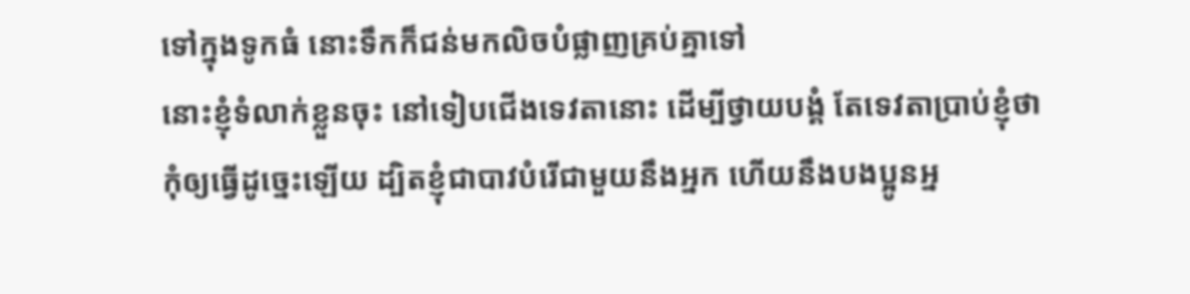ទៅក្នុងទូកធំ នោះទឹកក៏ជន់មកលិចបំផ្លាញគ្រប់គ្នាទៅ
នោះខ្ញុំទំលាក់ខ្លួនចុះ នៅទៀបជើងទេវតានោះ ដើម្បីថ្វាយបង្គំ តែទេវតាប្រាប់ខ្ញុំថា កុំឲ្យធ្វើដូច្នេះឡើយ ដ្បិតខ្ញុំជាបាវបំរើជាមួយនឹងអ្នក ហើយនឹងបងប្អូនអ្ន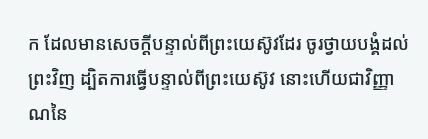ក ដែលមានសេចក្ដីបន្ទាល់ពីព្រះយេស៊ូវដែរ ចូរថ្វាយបង្គំដល់ព្រះវិញ ដ្បិតការធ្វើបន្ទាល់ពីព្រះយេស៊ូវ នោះហើយជាវិញ្ញាណនៃ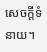សេចក្ដីទំនាយ។